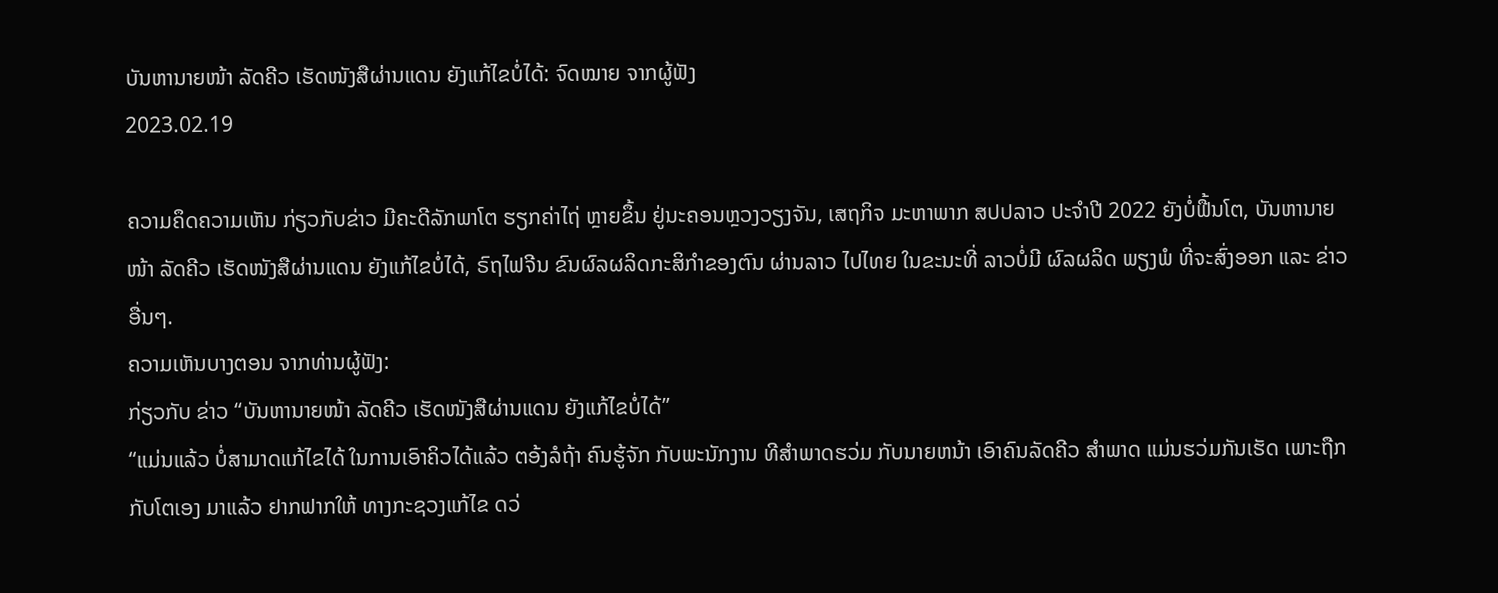ບັນຫານາຍໜ້າ ລັດຄີວ ເຮັດໜັງສືຜ່ານແດນ ຍັງແກ້ໄຂບໍ່ໄດ້: ຈົດໝາຍ ຈາກຜູ້ຟັງ
2023.02.19

ຄວາມຄຶດຄວາມເຫັນ ກ່ຽວກັບຂ່າວ ມີຄະດີລັກພາໂຕ ຮຽກຄ່າໄຖ່ ຫຼາຍຂຶ້ນ ຢູ່ນະຄອນຫຼວງວຽງຈັນ, ເສຖກິຈ ມະຫາພາກ ສປປລາວ ປະຈຳປີ 2022 ຍັງບໍ່ຟື້ນໂຕ, ບັນຫານາຍໜ້າ ລັດຄີວ ເຮັດໜັງສືຜ່ານແດນ ຍັງແກ້ໄຂບໍ່ໄດ້, ຣົຖໄຟຈີນ ຂົນຜົລຜລິດກະສິກໍາຂອງຕົນ ຜ່ານລາວ ໄປໄທຍ ໃນຂະນະທີ່ ລາວບໍ່ມີ ຜົລຜລິດ ພຽງພໍ ທີ່ຈະສົ່ງອອກ ແລະ ຂ່າວອື່ນໆ.
ຄວາມເຫັນບາງຕອນ ຈາກທ່ານຜູ້ຟັງ:
ກ່ຽວກັບ ຂ່າວ “ບັນຫານາຍໜ້າ ລັດຄີວ ເຮັດໜັງສືຜ່ານແດນ ຍັງແກ້ໄຂບໍ່ໄດ້”
“ແມ່ນແລ້ວ ບໍ່ສາມາດແກ້ໄຂໄດ້ ໃນການເອົາຄິວໄດ້ແລ້ວ ຕອ້ງລໍຖ້າ ຄົນຮູ້ຈັກ ກັບພະນັກງານ ທີສຳພາດຮວ່ມ ກັບນາຍຫນ້າ ເອົາຄົນລັດຄີວ ສຳພາດ ແມ່ນຮວ່ມກັນເຮັດ ເພາະຖືກກັບໂຕເອງ ມາແລ້ວ ຢາກຟາກໃຫ້ ທາງກະຊວງແກ້ໄຂ ດວ່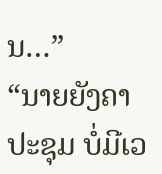ນ…”
“ນາຍຍັງຄາປະຊຸມ ບໍ່ມີເວ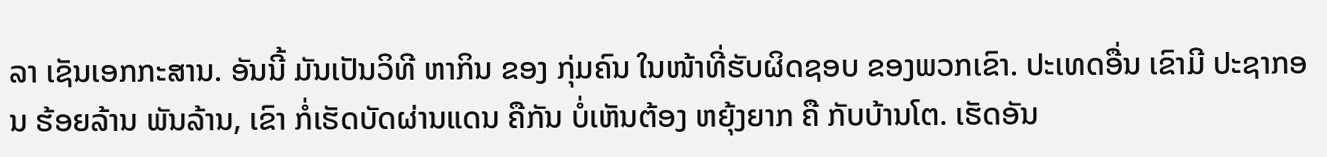ລາ ເຊັນເອກກະສານ. ອັນນີ້ ມັນເປັນວິທີ ຫາກິນ ຂອງ ກຸ່ມຄົນ ໃນໜ້າທີ່ຮັບຜິດຊອບ ຂອງພວກເຂົາ. ປະເທດອື່ນ ເຂົາມີ ປະຊາກອນ ຮ້ອຍລ້ານ ພັນລ້ານ, ເຂົາ ກໍ່ເຮັດບັດຜ່ານແດນ ຄືກັນ ບໍ່ເຫັນຕ້ອງ ຫຍຸ້ງຍາກ ຄື ກັບບ້ານໂຕ. ເຮັດອັນ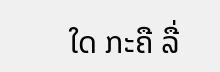ໃດ ກະຄື ລື່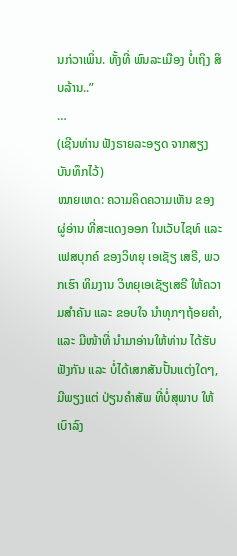ນກ່ວາເພິ່ນ. ທັ້ງທີ່ ພົນລະເມືອງ ບໍ່ເຖິງ ສິບລ້ານ..”
…
(ເຊີນທ່ານ ຟັງຣາຍລະອຽດ ຈາກສຽງບັນທຶກໄວ້)
ໝາຍເຫດ: ຄວາມຄິດຄວາມເຫັນ ຂອງຜູ່ອ່ານ ທີ່ສະແດງອອກ ໃນເວັບໄຊທ໌ ແລະ ເຟສບຸກຄ໌ ຂອງວິທຍຸ ເອເຊັຽ ເສຣີ, ພວກເຮົາ ທິມງານ ວິທຍຸເອເຊັຽເສຣີ ໃຫ້ຄວາມສຳຄັນ ແລະ ຂອບໃຈ ນຳທຸກໆຖ້ອຍຄຳ, ແລະ ມີໜ້າທີ່ ນຳມາອ່ານໃຫ້ທ່ານ ໄດ້ຮັບຟັງກັນ ແລະ ບໍ່ໄດ້ເສກສັນປັ້ນແຕ່ງໃດໆ, ມີພຽງແຕ່ ປ່ຽນຄຳສັພ ທີ່ບໍ່ສຸພາບ ໃຫ້ເບົາລົງ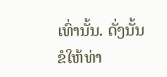ເທົ່ານັ້ນ. ດັ່ງນັ້ນ ຂໍໃຫ້ທ່າ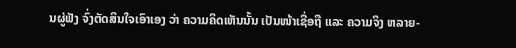ນຜູ່ຟັງ ຈົ່ງຕັດສິນໃຈເອົາເອງ ວ່າ ຄວາມຄິດເຫັນນັ້ນ ເປັນໜ້າເຊື່ອຖື ແລະ ຄວາມຈິງ ຫລາຍ-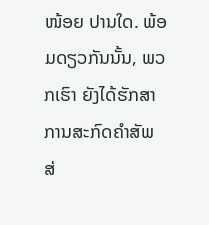ໜ້ອຍ ປານໃດ. ພ້ອມດຽວກັນນັ້ນ, ພວກເຮົາ ຍັງໄດ້ຮັກສາ ການສະກົດຄຳສັພ ສ່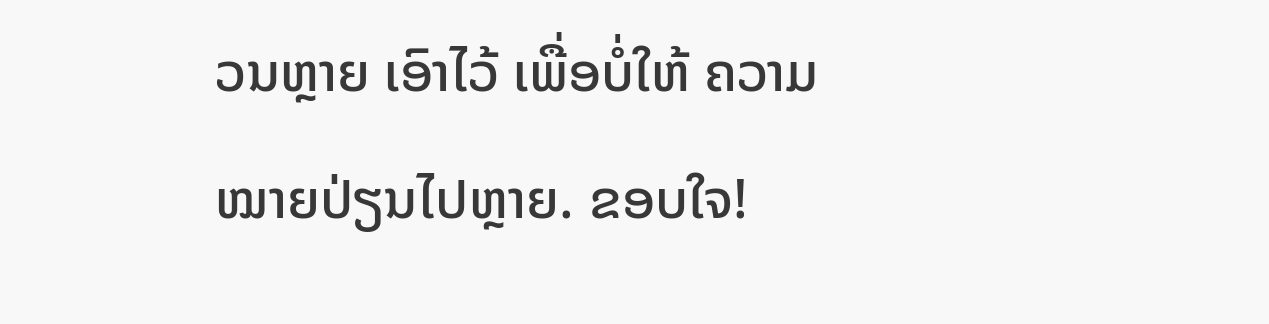ວນຫຼາຍ ເອົາໄວ້ ເພື່ອບໍ່ໃຫ້ ຄວາມໝາຍປ່ຽນໄປຫຼາຍ. ຂອບໃຈ!